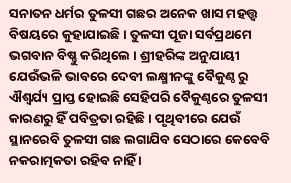ସନାତନ ଧର୍ମର ତୁଳସୀ ଗଛର ଅନେକ ଖାସ ମହତ୍ତ୍ୱ ବିଷୟରେ କୁହାଯାଇଛି । ତୁଳସୀ ପୂଜା ସର୍ବପ୍ରଥମେ ଭଗବାନ ବିଷ୍ଣୁ କରିଥିଲେ । ଶ୍ରୀହରିଙ୍କ ଅନୁଯାୟୀ ଯେଉଁଭଳି ଭାବରେ ଦେବୀ ଲକ୍ଷ୍ମୀନଙ୍କୁ ବୈକୁଣ୍ଠ ରୁ ଐଶ୍ୱର୍ଯ୍ୟ ପ୍ରାପ୍ତ ହୋଇଛି ସେହିପରି ବୈକୁଣ୍ଠରେ ତୁଳସୀ କାରଣରୁ ହିଁ ପବିତ୍ରତା ରହିଛି । ପୃଥିବୀରେ ଯେଉଁ ସ୍ଥାନରେବି ତୁଳସୀ ଗଛ ଲଗାଯିବ ସେଠାରେ କେବେବି ନକରାତ୍ମକତା ରହିବ ନାହିଁ ।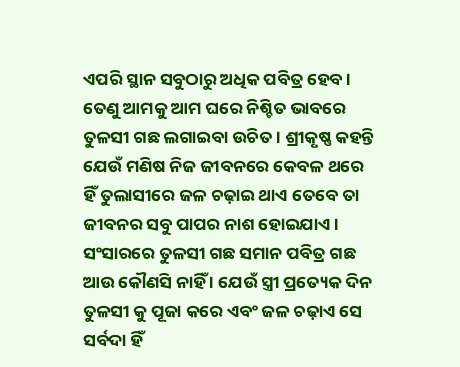ଏପରି ସ୍ଥାନ ସବୁଠାରୁ ଅଧିକ ପବିତ୍ର ହେବ । ତେଣୁ ଆମକୁ ଆମ ଘରେ ନିଶ୍ଚିତ ଭାବରେ ତୁଳସୀ ଗଛ ଲଗାଇବା ଉଚିତ । ଶ୍ରୀକୃଷ୍ଣ କହନ୍ତି ଯେଉଁ ମଣିଷ ନିଜ ଜୀବନରେ କେବଳ ଥରେ ହିଁ ତୁଲାସୀରେ ଜଳ ଚଢ଼ାଇ ଥାଏ ତେବେ ତା ଜୀବନର ସବୁ ପାପର ନାଶ ହୋଇଯାଏ ।
ସଂସାରରେ ତୁଳସୀ ଗଛ ସମାନ ପବିତ୍ର ଗଛ ଆଉ କୌଣସି ନାହିଁ । ଯେଉଁ ସ୍ତ୍ରୀ ପ୍ରତ୍ୟେକ ଦିନ ତୁଳସୀ କୁ ପୂଜା କରେ ଏବଂ ଜଳ ଚଢ଼ାଏ ସେ ସର୍ବଦା ହିଁ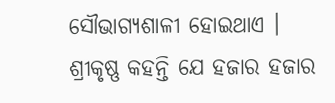ସୌଭାଗ୍ୟଶାଳୀ ହୋଇଥାଏ । ଶ୍ରୀକୃଷ୍ଣ କହନ୍ତି ଯେ ହଜାର ହଜାର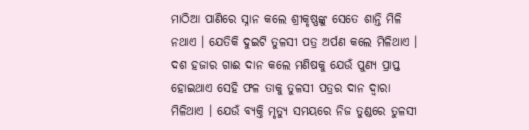ମାଠିଆ ପାଣିରେ ସ୍ନାନ କଲେ ଶ୍ରୀକୃଷ୍ଣଙ୍କୁ ସେତେ ଶାନ୍ତି ମିଳି ନଥାଏ । ଯେତିକି ଦୁଇଟି ତୁଳସୀ ପତ୍ର ଅର୍ପଣ କଲେ ମିଳିଥାଏ । ଦଶ ହଜାର ଗାଈ ଦାନ କଲେ ମଣିଷକୁ ଯେଉଁ ପୁଣ୍ୟ ପ୍ରାପ୍ତ ହୋଇଥାଏ ସେହି ଫଳ ତାକୁ ତୁଳସୀ ପତ୍ରର ଦାନ ଦ୍ୱାରା ମିଳିଥାଏ । ଯେଉଁ ବ୍ୟକ୍ତି ମୃତ୍ୟୁ ସମୟରେ ନିଜ ତୁଣ୍ଡରେ ତୁଳସୀ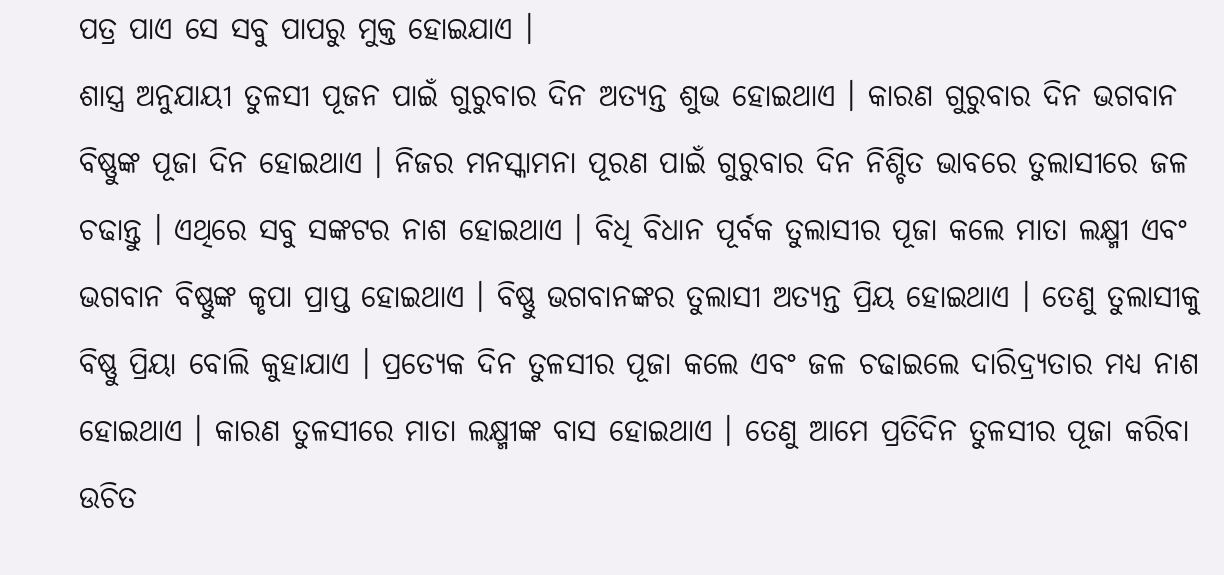ପତ୍ର ପାଏ ସେ ସବୁ ପାପରୁ ମୁକ୍ତ ହୋଇଯାଏ ।
ଶାସ୍ତ୍ର ଅନୁଯାୟୀ ତୁଳସୀ ପୂଜନ ପାଇଁ ଗୁରୁବାର ଦିନ ଅତ୍ୟନ୍ତ ଶୁଭ ହୋଇଥାଏ । କାରଣ ଗୁରୁବାର ଦିନ ଭଗବାନ ବିଷ୍ଣୁଙ୍କ ପୂଜା ଦିନ ହୋଇଥାଏ । ନିଜର ମନସ୍କାମନା ପୂରଣ ପାଇଁ ଗୁରୁବାର ଦିନ ନିଶ୍ଚିତ ଭାବରେ ତୁଲାସୀରେ ଜଳ ଚଢାନ୍ତୁ । ଏଥିରେ ସବୁ ସଙ୍କଟର ନାଶ ହୋଇଥାଏ । ବିଧି ବିଧାନ ପୂର୍ବକ ତୁଲାସୀର ପୂଜା କଲେ ମାତା ଲକ୍ଷ୍ମୀ ଏବଂ ଭଗବାନ ବିଷ୍ଣୁଙ୍କ କୃପା ପ୍ରାପ୍ତ ହୋଇଥାଏ । ବିଷ୍ଣୁ ଭଗବାନଙ୍କର ତୁଲାସୀ ଅତ୍ୟନ୍ତ ପ୍ରିୟ ହୋଇଥାଏ । ତେଣୁ ତୁଲାସୀକୁ ବିଷ୍ଣୁ ପ୍ରିୟା ବୋଲି କୁହାଯାଏ । ପ୍ରତ୍ୟେକ ଦିନ ତୁଳସୀର ପୂଜା କଲେ ଏବଂ ଜଳ ଚଢାଇଲେ ଦାରିଦ୍ର୍ୟତାର ମଧ୍ୟ ନାଶ ହୋଇଥାଏ । କାରଣ ତୁଳସୀରେ ମାତା ଲକ୍ଷ୍ମୀଙ୍କ ବାସ ହୋଇଥାଏ । ତେଣୁ ଆମେ ପ୍ରତିଦିନ ତୁଳସୀର ପୂଜା କରିବା ଉଚିତ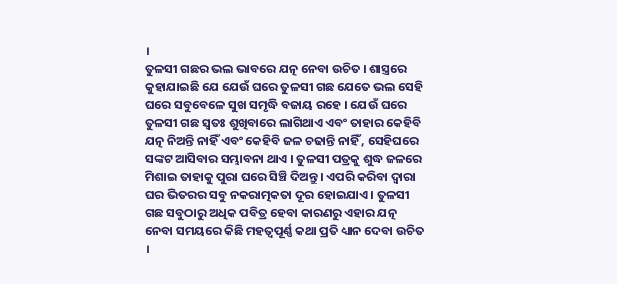।
ତୁଳସୀ ଗଛର ଭଲ ଭାବରେ ଯତ୍ନ ନେବା ଉଚିତ । ଶାସ୍ତ୍ରରେ କୁହାଯାଇଛି ଯେ ଯେଉଁ ଘରେ ତୁଳସୀ ଗଛ ଯେତେ ଭଲ ସେହି ଘରେ ସବୁବେଳେ ସୁଖ ସମୃଦ୍ଧି ବଜାୟ ରହେ । ଯେଉଁ ଘରେ ତୁଳସୀ ଗଛ ସ୍ୱତଃ ଶୁଖିବାରେ ଲାଗିଥାଏ ଏବଂ ତାହାର କେହିବି ଯତ୍ନ ନିଅନ୍ତି ନାହିଁ ଏବଂ କେହିବି ଜଳ ଚଢାନ୍ତି ନାହିଁ , ସେହିଘରେ ସଙ୍କଟ ଆସିବାର ସମ୍ଭାବନା ଥାଏ । ତୁଳସୀ ପତ୍ରକୁ ଶୁଦ୍ଧ ଜଳରେ ମିଶାଇ ତାହାକୁ ପୁରା ଘରେ ସିଞ୍ଚି ଦିଅନ୍ତୁ । ଏପରି କରିବା ଦ୍ୱାରା ଘର ଭିତରର ସବୁ ନକରାତ୍ମକତା ଦୂର ହୋଇଯାଏ । ତୁଳସୀ ଗଛ ସବୁଠାରୁ ଅଧିକ ପବିତ୍ର ହେବା କାରଣରୁ ଏହାର ଯତ୍ନ ନେବା ସମୟରେ କିଛି ମହତ୍ୱପୂର୍ଣ୍ଣ କଥା ପ୍ରତି ଧ୍ୟାନ ଦେବା ଉଚିତ ।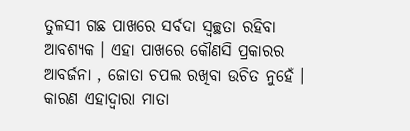ତୁଳସୀ ଗଛ ପାଖରେ ସର୍ବଦା ସ୍ୱଚ୍ଛତା ରହିବା ଆବଶ୍ୟକ । ଏହା ପାଖରେ କୌଣସି ପ୍ରକାରର ଆବର୍ଜନା , ଜୋତା ଚପଲ ରଖିବା ଉଚିତ ନୁହେଁ । କାରଣ ଏହାଦ୍ବାରା ମାତା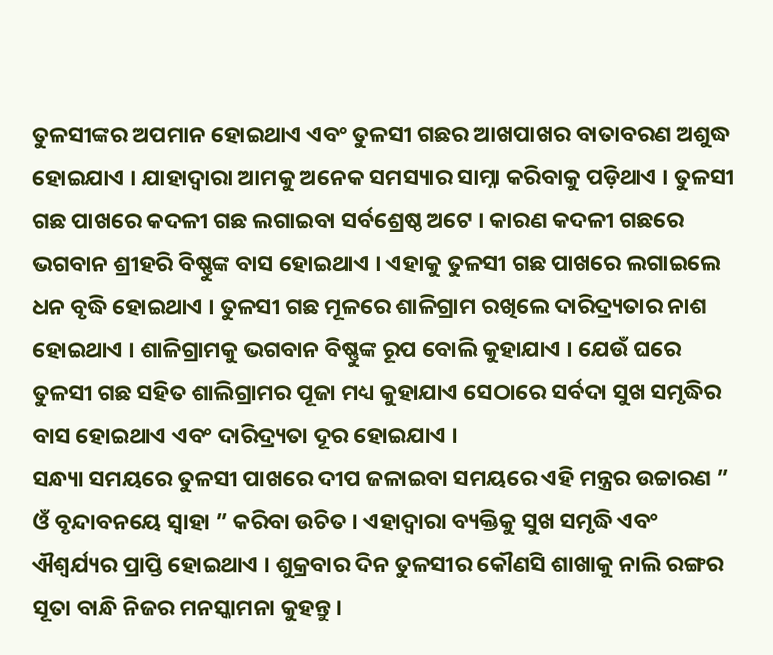ତୁଳସୀଙ୍କର ଅପମାନ ହୋଇଥାଏ ଏବଂ ତୁଳସୀ ଗଛର ଆଖପାଖର ବାତାବରଣ ଅଶୁଦ୍ଧ ହୋଇଯାଏ । ଯାହାଦ୍ୱାରା ଆମକୁ ଅନେକ ସମସ୍ୟାର ସାମ୍ନା କରିବାକୁ ପଡ଼ିଥାଏ । ତୁଳସୀ ଗଛ ପାଖରେ କଦଳୀ ଗଛ ଲଗାଇବା ସର୍ବଶ୍ରେଷ୍ଠ ଅଟେ । କାରଣ କଦଳୀ ଗଛରେ ଭଗବାନ ଶ୍ରୀହରି ବିଷ୍ଣୁଙ୍କ ବାସ ହୋଇଥାଏ । ଏହାକୁ ତୁଳସୀ ଗଛ ପାଖରେ ଲଗାଇଲେ ଧନ ବୃଦ୍ଧି ହୋଇଥାଏ । ତୁଳସୀ ଗଛ ମୂଳରେ ଶାଳିଗ୍ରାମ ରଖିଲେ ଦାରିଦ୍ର୍ୟତାର ନାଶ ହୋଇଥାଏ । ଶାଳିଗ୍ରାମକୁ ଭଗବାନ ବିଷ୍ଣୁଙ୍କ ରୂପ ବୋଲି କୁହାଯାଏ । ଯେଉଁ ଘରେ ତୁଳସୀ ଗଛ ସହିତ ଶାଲିଗ୍ରାମର ପୂଜା ମଧ୍ୟ କୁହାଯାଏ ସେଠାରେ ସର୍ବଦା ସୁଖ ସମୃଦ୍ଧିର ବାସ ହୋଇଥାଏ ଏବଂ ଦାରିଦ୍ର୍ୟତା ଦୂର ହୋଇଯାଏ ।
ସନ୍ଧ୍ୟା ସମୟରେ ତୁଳସୀ ପାଖରେ ଦୀପ ଜଳାଇବା ସମୟରେ ଏହି ମନ୍ତ୍ରର ଉଚ୍ଚାରଣ ” ଓଁ ବୃନ୍ଦାବନୟେ ସ୍ୱାହା ” କରିବା ଉଚିତ । ଏହାଦ୍ବାରା ବ୍ୟକ୍ତିକୁ ସୁଖ ସମୃଦ୍ଧି ଏବଂ ଐଶ୍ୱର୍ଯ୍ୟର ପ୍ରାପ୍ତି ହୋଇଥାଏ । ଶୁକ୍ରବାର ଦିନ ତୁଳସୀର କୌଣସି ଶାଖାକୁ ନାଲି ରଙ୍ଗର ସୂତା ବାନ୍ଧି ନିଜର ମନସ୍କାମନା କୁହନ୍ତୁ ।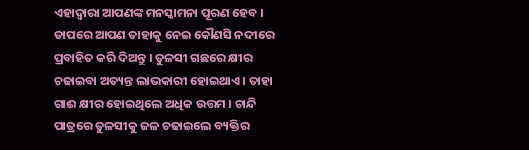ଏହାଦ୍ବାରା ଆପଣଙ୍କ ମନସ୍କାମନା ପୂରଣ ହେବ । ତାପରେ ଆପଣ ତାହାକୁ ନେଇ କୌଣସି ନଦୀରେ ପ୍ରବାହିତ କରି ଦିଅନ୍ତୁ । ତୁଳସୀ ଗଛରେ କ୍ଷୀର ଚଢାଇବା ଅତ୍ୟନ୍ତ ଲାଭକାରୀ ହୋଇଥାଏ । ତାହା ଗାଈ କ୍ଷୀର ହୋଇଥିଲେ ଅଧିକ ଉତ୍ତମ । ଚାନ୍ଦି ପାତ୍ରରେ ତୁଳସୀକୁ ଜଳ ଚଢାଇଲେ ବ୍ୟକ୍ତିର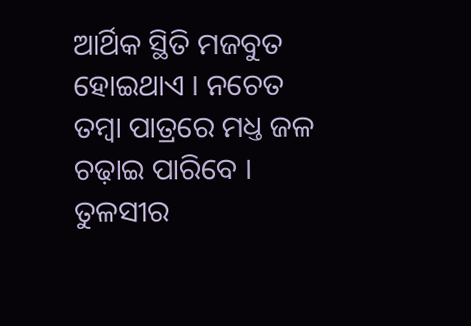ଆର୍ଥିକ ସ୍ଥିତି ମଜବୁତ ହୋଇଥାଏ । ନଚେତ ତମ୍ବା ପାତ୍ରରେ ମଧ୍ତ ଜଳ ଚଢ଼ାଇ ପାରିବେ । ତୁଳସୀର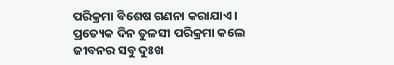ପରିକ୍ରମା ବିଶେଷ ଗଣନା କରାଯାଏ । ପ୍ରତ୍ୟେକ ଦିନ ତୁଳସୀ ପରିକ୍ରମା କଲେ ଜୀବନର ସବୁ ଦୁଃଖ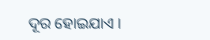ଦୂର ହୋଇଯାଏ ।